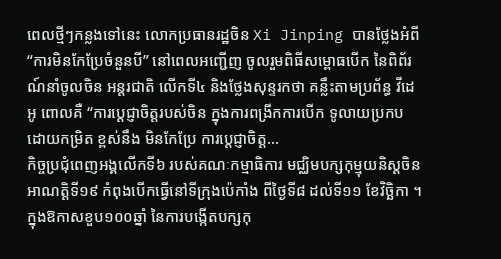ពេលថ្មីៗកន្លងទៅនេះ លោកប្រធានរដ្ឋចិន Xi Jinping បានថ្លែងអំពី “ការមិនកែប្រែចំនួនបី” នៅពេលអញ្ជើញ ចូលរួមពិធីសម្ពោធបើក នៃពិព័រណ៍នាំចូលចិន អន្តរជាតិ លើកទី៤ និងថ្លែងសុន្ទរកថា គន្លឹះតាមប្រព័ន្ធ វីដេអូ ពោលគឺ “ការប្តេជ្ញាចិត្តរបស់ចិន ក្នុងការពង្រីកការបើក ទូលាយប្រកប ដោយកម្រិត ខ្ពស់នឹង មិនកែប្រែ ការប្តេជ្ញាចិត្ត...
កិច្ចប្រជុំពេញអង្គលើកទី៦ របស់គណៈកម្មាធិការ មជ្ឈិមបក្សកុម្មុយនិស្តចិន អាណតិ្តទី១៩ កំពុងបើកធ្វើនៅទីក្រុងប៉េកាំង ពីថ្ងៃទី៨ ដល់ទី១១ ខែវិច្ឆិកា ។ ក្នុងឱកាសខួប១០០ឆ្នាំ នៃការបង្កើតបក្សកុ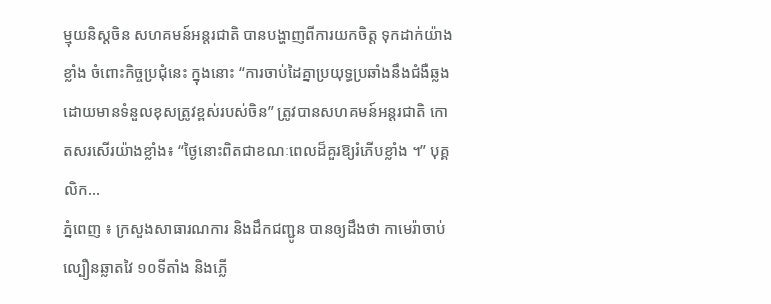ម្មុយនិស្តចិន សហគមន៍អន្តរជាតិ បានបង្ហាញពីការយកចិត្ត ទុកដាក់យ៉ាងខ្លាំង ចំពោះកិច្ចប្រជុំនេះ ក្នុងនោះ “ការចាប់ដៃគ្នាប្រយុទ្ធប្រឆាំងនឹងជំងឺឆ្លងដោយមានទំនួលខុសត្រូវខ្ពស់របស់ចិន” ត្រូវបានសហគមន៍អន្តរជាតិ កោតសរសើរយ៉ាងខ្លាំង៖ “ថ្ងៃនោះពិតជាខណៈពេលដ៏គួរឱ្យរំភើបខ្លាំង ។” បុគ្គលិក...
ភ្នំពេញ ៖ ក្រសួងសាធារណការ និងដឹកជញ្ជូន បានឲ្យដឹងថា កាមេរ៉ាចាប់ល្បឿនឆ្លាតវៃ ១០ទីតាំង និងភ្លើ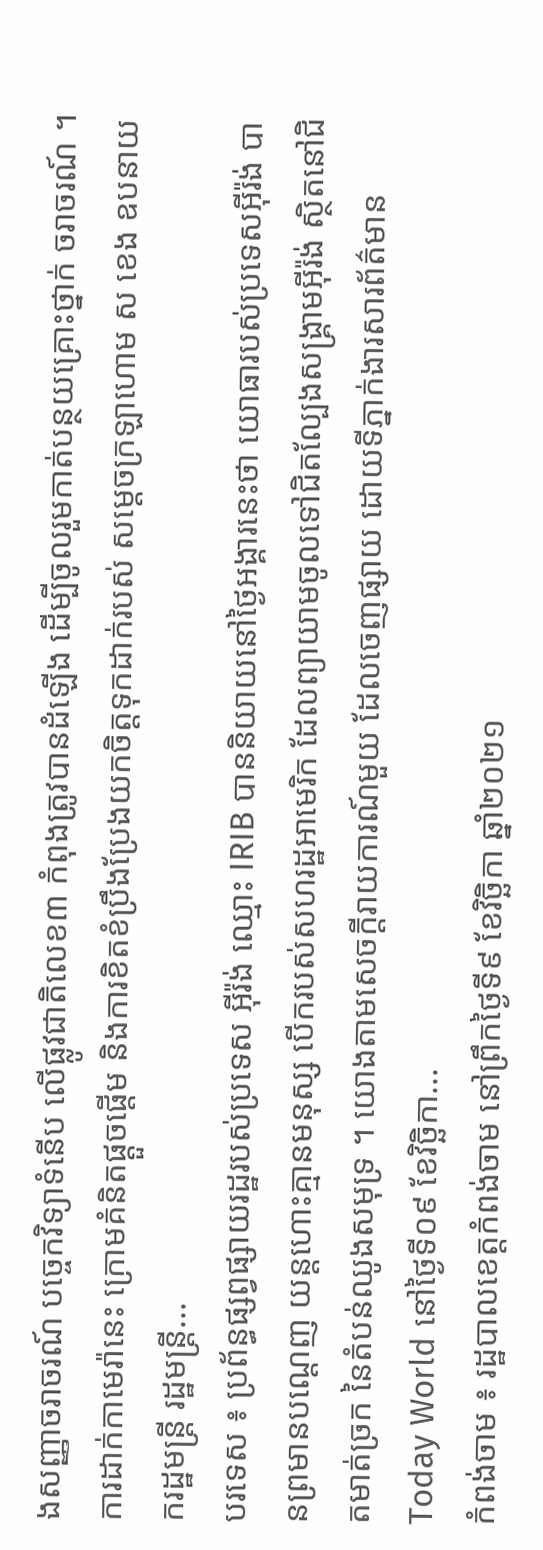ងសញ្ញាចរាចរណ៍ បច្ចេកវិទ្យាទំនើប លើផ្លូវជាតិលេខ៣ កំពុងត្រូវបានដំឡើង ដើម្បីចូលរួមកាត់បន្ថយគ្រោះថ្នាក់ ចរាចរណ៍ ។ ការដាក់កាមេរ៉ានេះ ក្រោមគំនិតផ្តួចផ្តើម និងការខិតខំប្រឹងប្រែងយកចិត្តទុកដាក់របស់ សម្តេចក្រឡាហោម ស ខេង ឧបនាយករដ្ឋមន្ត្រី រដ្ឋមន្ត្រី...
បរទេស ៖ ប្រព័ន្ធផ្សព្វផ្សាយរដ្ឋរបស់ប្រទេស អ៊ីរ៉ង់ ឈ្មោះ IRIB បាននិយាយនៅថ្ងៃអង្គារនេះថា យោធារបស់ប្រទេសអ៊ីរ៉ង់ បានព្រមានបណ្ដេញ យន្តហោះគ្មានមនុស្ស បើករបស់សហរដ្ឋអាមេរិក ដែលព្យាយាមចូលទៅជិតល្បែងសង្គ្រាមអ៊ីរ៉ង់ ស្ថិតនៅជិតមាត់ច្រក នៃតំបន់ឈូងសមុទ្រ ។ យោងតាមសេចក្តីរាយការណ៍មួយ ដែលចេញផ្សាយ ដោយទីភ្នាក់ងារសារព័ត៌មាន Today World នៅថ្ងៃទី០៩ ខែវិច្ឆិកា...
កំពង់ចាម ៖ រដ្ឋបាលខេត្តកំពង់ចាម នៅព្រឹកថ្ងៃទី៩ ខែវិច្ឆិកា ឆ្នាំ២០២១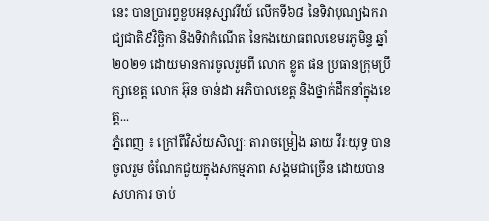នេះ បានប្រារព្វខួបអនុស្សាវរីយ៍ លើកទី៦៨ នៃទិវាបុណ្យឯករាជ្យជាតិ៩វិច្ឆិកា និងទិវាកំណើត នៃកងយោធពលខេមរភូមិន្ទ ឆ្នាំ២០២១ ដោយមានការចូលរួមពី លោក ខ្លូត ផន ប្រធានក្រុមប្រឹក្សាខេត្ត លោក អ៊ុន ចាន់ដា អភិបាលខេត្ត និងថ្នាក់ដឹកនាំក្នុងខេត្ត...
ភ្នំពេញ ៖ ក្រៅពីវិស័យសិល្បៈ តារាចម្រៀង ឆាយ វីរៈយុទ្ធ បានចូលរួម ចំណែកជួយក្នុងសកម្មភាព សង្គមជាច្រើន ដោយបានសហការ ចាប់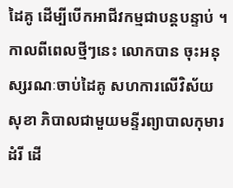ដៃគូ ដើម្បីបើកអាជីវកម្មជាបន្ដបន្ទាប់ ។ កាលពីពេលថ្មីៗនេះ លោកបាន ចុះអនុស្សរណៈចាប់ដៃគូ សហការលើវិស័យសុខា ភិបាលជាមួយមន្ទីរព្យាបាលកុមារដំរី ដើ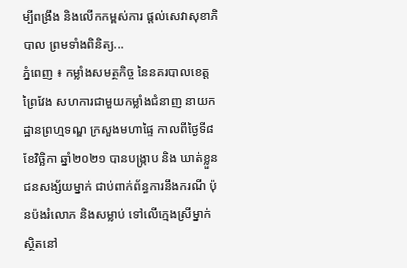ម្បីពង្រឹង និងលើកកម្ពស់ការ ផ្ដល់សេវាសុខាភិបាល ព្រមទាំងពិនិត្យ...
ភ្នំពេញ ៖ កម្លាំងសមត្ថកិច្ច នៃនគរបាលខេត្តព្រៃវែង សហការជាមួយកម្លាំងជំនាញ នាយកដ្ឋានព្រហ្មទណ្ឌ ក្រសួងមហាផ្ទៃ កាលពីថ្ងៃទី៨ ខែវិច្ឆិកា ឆ្នាំ២០២១ បានបង្រ្កាប និង ឃាត់ខ្លួនជនសង្ស័យម្នាក់ ជាប់ពាក់ព័ន្ធការនឹងករណី ប៉ុនប៉ងរំលោភ និងសម្លាប់ ទៅលើក្មេងស្រីម្នាក់ ស្ថិតនៅ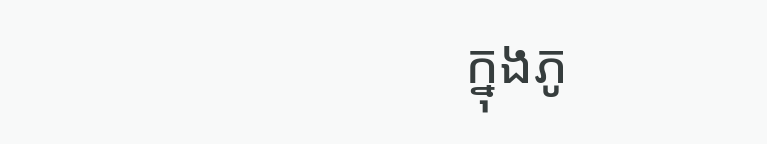ក្នុងភូ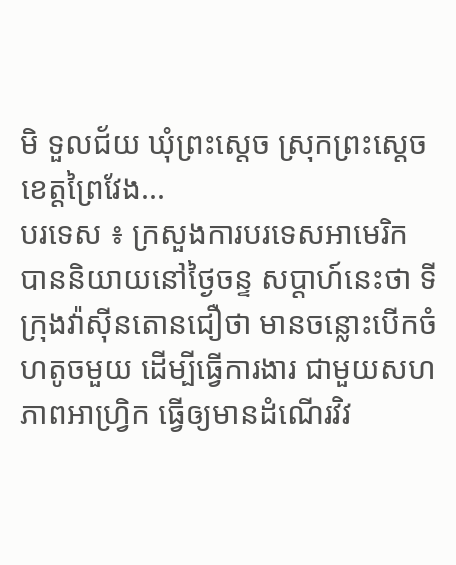មិ ទួលជ័យ ឃុំព្រះស្តេច ស្រុកព្រះស្តេច ខេត្តព្រៃវែង...
បរទេស ៖ ក្រសួងការបរទេសអាមេរិក បាននិយាយនៅថ្ងៃចន្ទ សប្ដាហ៍នេះថា ទីក្រុងវ៉ាស៊ីនតោនជឿថា មានចន្លោះបើកចំហតូចមួយ ដើម្បីធ្វើការងារ ជាមួយសហភាពអាហ្វ្រិក ធ្វើឲ្យមានដំណើរវិវ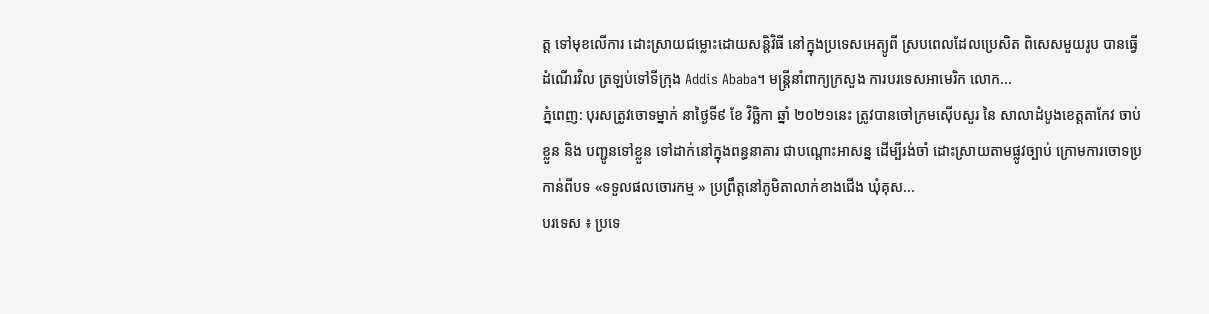ត្ត ទៅមុខលើការ ដោះស្រាយជម្លោះដោយសន្តិវិធី នៅក្នុងប្រទេសអេត្យូពី ស្របពេលដែលប្រេសិត ពិសេសមួយរូប បានធ្វើដំណើរវិល ត្រឡប់ទៅទីក្រុង Addis Ababa។ មន្ត្រីនាំពាក្យក្រសួង ការបរទេសអាមេរិក លោក...
ភ្នំពេញ: បុរសត្រូវចោទម្នាក់ នាថ្ងៃទី៩ ខែ វិច្ឆិកា ឆ្នាំ ២០២១នេះ ត្រូវបានចៅក្រមស៊ើបសួរ នៃ សាលាដំបូងខេត្តតាកែវ ចាប់ខ្លួន និង បញ្ជូនទៅខ្លួន ទៅដាក់នៅក្នុងពន្ធនាគារ ជាបណ្ដោះអាសន្ន ដើម្បីរង់ចាំ ដោះស្រាយតាមផ្លូវច្បាប់ ក្រោមការចោទប្រកាន់ពីបទ «ទទួលផលចោរកម្ម » ប្រព្រឹត្តនៅភូមិតាលាក់ខាងជើង ឃុំគុស...
បរទេស ៖ ប្រទេ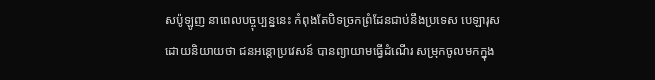សប៉ូឡូញ នាពេលបច្ចុប្បន្ននេះ កំពុងតែបិទច្រកព្រំដែនជាប់នឹងប្រទេស បេឡារុស ដោយនិយាយថា ជនអន្តោប្រវេសន៍ បានព្យាយាមធ្វើដំណើរ សម្រុកចូលមកក្នុង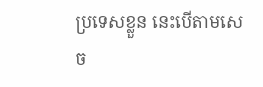ប្រទេសខ្លួន នេះបើតាមសេច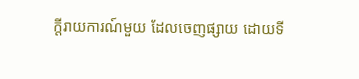ក្តីរាយការណ៍មួយ ដែលចេញផ្សាយ ដោយទី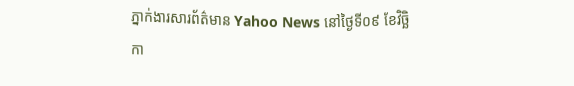ភ្នាក់ងារសារព័ត៌មាន Yahoo News នៅថ្ងៃទី០៩ ខែវិច្ឆិកា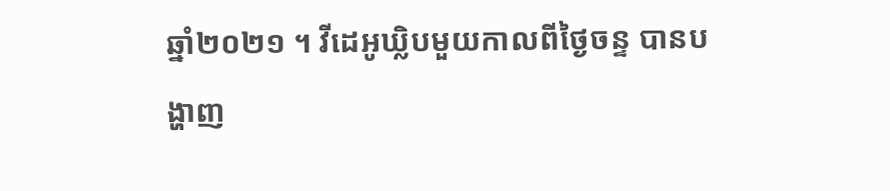ឆ្នាំ២០២១ ។ វីដេអូឃ្លិបមួយកាលពីថ្ងៃចន្ទ បានបង្ហាញ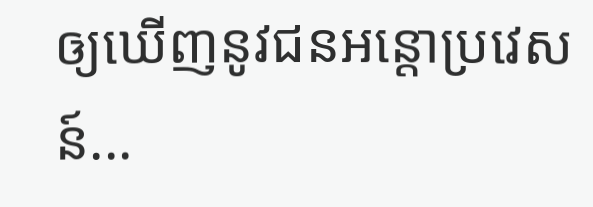ឲ្យឃើញនូវជនអន្តោប្រវេសន៍...